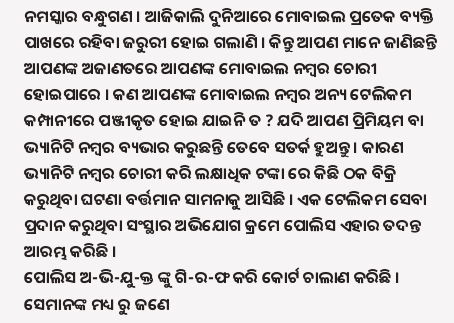ନମସ୍କାର ବନ୍ଧୁଗଣ । ଆଜିକାଲି ଦୁନିଆରେ ମୋବାଇଲ ପ୍ରତେକ ବ୍ୟକ୍ତି ପାଖରେ ରହିବା ଜରୁରୀ ହୋଇ ଗଲାଣି । କିନ୍ତୁ ଆପଣ ମାନେ ଜାଣିଛନ୍ତି ଆପଣଙ୍କ ଅଜାଣତରେ ଆପଣଙ୍କ ମୋବାଇଲ ନମ୍ବର ଚୋରୀ ହୋଇପାରେ । କଣ ଆପଣଙ୍କ ମୋବାଇଲ ନମ୍ବର ଅନ୍ୟ ଟେଲିକମ କମ୍ପାନୀରେ ପଞ୍ଜୀକୃତ ହୋଇ ଯାଇନି ତ ? ଯଦି ଆପଣ ପ୍ରିମିୟମ ବା ଭ୍ୟାନିଟି ନମ୍ବର ବ୍ୟଭାର କରୁଛନ୍ତି ତେବେ ସତର୍କ ହୁଅନ୍ତୁ । କାରଣ ଭ୍ୟାନିଟି ନମ୍ବର ଚୋରୀ କରି ଲକ୍ଷାଧିକ ଟଙ୍କା ରେ କିଛି ଠକ ବିକ୍ରି କରୁଥିବା ଘଟଣା ବର୍ତ୍ତମାନ ସାମନାକୁ ଆସିଛି । ଏକ ଟେଲିକମ ସେବା ପ୍ରଦାନ କରୁଥିବା ସଂସ୍ଥାର ଅଭିଯୋଗ କ୍ରମେ ପୋଲିସ ଏହାର ତଦନ୍ତ ଆରମ୍ଭ କରିଛି ।
ପୋଲିସ ଅ-ଭି-ଯୁ-କ୍ତ ଙ୍କୁ ଗି-ର-ଫ କରି କୋର୍ଟ ଚାଲାଣ କରିଛି । ସେମାନଙ୍କ ମଧ୍ୟ ରୁ ଜଣେ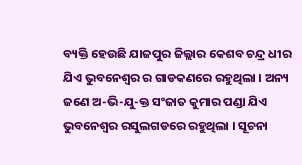ବ୍ୟକ୍ତି ହେଉଛି ଯାଜପୁର ଜିଲ୍ଲାର କେଶବ ଚନ୍ଦ୍ର ଧୀର ଯିଏ ଭୁବନେଶ୍ବର ର ଗାଡକଣରେ ରହୁଥିଲା । ଅନ୍ୟ ଜଣେ ଅ-ଭି-ଯୁ-କ୍ତ ସଂଜାତ କୁମାର ପଣ୍ଡା ଯିଏ ଭୁବନେଶ୍ଵର ରସୁଲଗଡରେ ରହୁଥିଲା । ସୂଚନା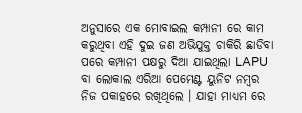ଅନୁସାରେ ଏକ ମୋବାଇଲ କମ୍ପାନୀ ରେ କାମ କରୁଥିବା ଏହି ଦୁଇ ଜଣ ଅଭିଯୁକ୍ତ ଚାକିରି ଛାଡିବା ପରେ କମ୍ପାନୀ ପକ୍ଷରୁ ଦିଆ ଯାଇଥିଲା LAPU ବା ଲୋକାଲ ଏରିଆ ପେମେଣ୍ଟ ୟୁନିଟ ନମ୍ବର ନିଜ ପକାହରେ ରଖିଥିଲେ । ଯାହା ମାଧ୍ୟମ ରେ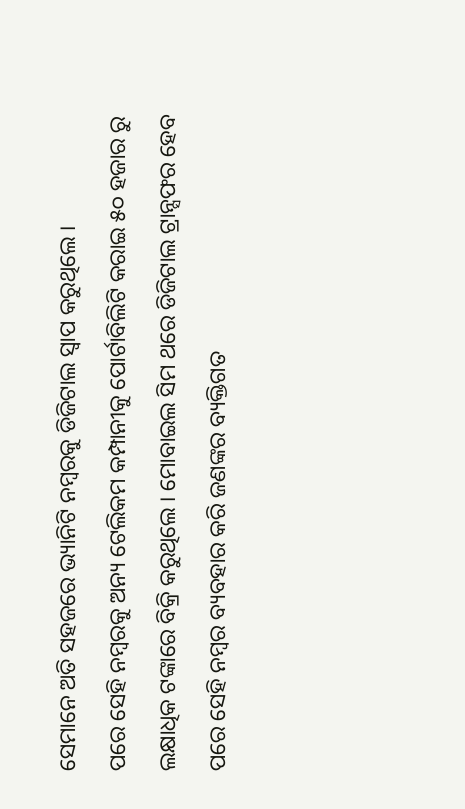ସେମାନେ ଅତି ସହଜରେ ଭ୍ୟାନିଟି ନମ୍ବରକୁ ଡିଜିଟାଲ ସ୍ଵାପ କରୁଥିଲେ ।
ପରେ ସେହି ନମ୍ବରକୁ ଅନ୍ୟ ଟେଲିକମ କମ୍ପାନୀକୁ ପୋର୍ଟାବିଲିଟି କରାଇ ୫୦ ହଜାର ରୁ ଲକ୍ଷାଧିକ ଟଙ୍କାରେ ବିକ୍ରି କରୁଥିଲେ । ମୋବାଇଲ ସିମ ଥରେ ଡିଜିଟାଲ ଟ୍ରାନ୍ସଫର ହେବ ପରେ ସେହି ନମ୍ବର ବ୍ୟବହାର କରି ଜଣଙ୍କର ବ୍ୟକ୍ତିଗତ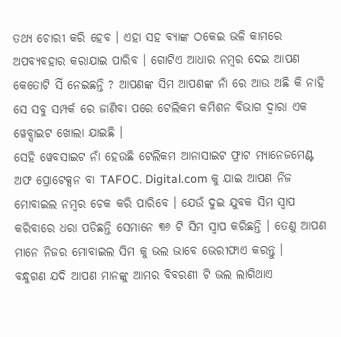ତଥ୍ୟ ଚୋରୀ କରି ହେବ । ଏହା ସହ ବ୍ଯାଙ୍କ ଠକେଇ ଭଳି କାମରେ ଅପବ୍ୟବହାର କରାଯାଇ ପାରିବ । ଗୋଟିଏ ଆଧାର ନମ୍ବର ଦେଇ ଆପଣ କେତୋଟି ସିଁ ନେଇଛନ୍ତି ? ଆପଣଙ୍କ ସିମ ଆପଣଙ୍କ ନାଁ ରେ ଆଉ ଅଛି କି ନାହି ସେ ସବୁ ସମ୍ପର୍କ ରେ ଜାଣିବା ପରେ ଟେଲିକମ କମିଶନ ବିଭାଗ ଦ୍ଵାରା ଏକ ୱେବ୍ସାଇଟ ଖୋଲା ଯାଇଛି ।
ସେହି ୱେବସାଇଟ ନାଁ ହେଉଛି ଟେଲିକମ ଆନାସାଇଟ ଫ୍ରାଟ ମ୍ୟାନେଜମେଣ୍ଟ ଅଫ ପ୍ରୋଟେକ୍ସନ ବା TAFOC. Digital.com କୁ ଯାଇ ଆପଣ ନିଜ ମୋବାଇଲ ନମ୍ବର ଚେକ କରି ପାରିବେ । ଯେଉଁ ଦୁଇ ଯୁବକ ସିମ ସ୍ଵାପ କରିବାରେ ଧରା ପଡିଛନ୍ତି ସେମାନେ ୩୬ ଟି ସିମ ସ୍ଵାପ କରିଛନ୍ତି । ତେଣୁ ଆପଣ ମାନେ ନିଜର ମୋବାଇଲ ସିମ କୁ ଭଲ ଭାବେ ଭେରୀଫାଏ କରନ୍ତୁ ।
ବନ୍ଧୁଗଣ ଯଦି ଆପଣ ମାନଙ୍କୁ ଆମର ବିବରଣୀ ଟି ଭଲ ଲାଗିଥାଏ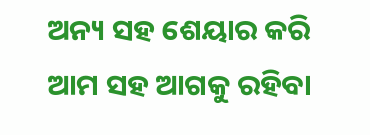ଅନ୍ୟ ସହ ଶେୟାର କରି ଆମ ସହ ଆଗକୁ ରହିବା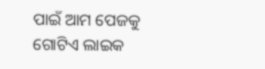ପାଇଁ ଆମ ପେଜକୁ ଗୋଟିଏ ଲାଇକ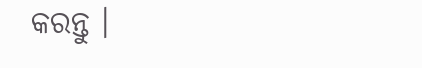କରନ୍ତୁ ।